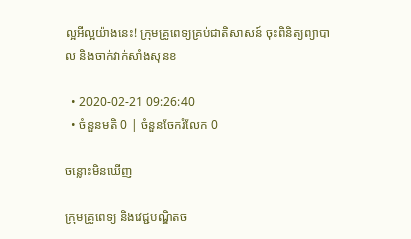ល្អអីល្អយ៉ាងនេះ! ក្រុមគ្រូពេទ្យគ្រប់ជាតិសាសន៍ ចុះពិនិត្យព្យាបាល និងចាក់វាក់សាំងសុនខ

  • 2020-02-21 09:26:40
  • ចំនួនមតិ 0 | ចំនួនចែករំលែក 0

ចន្លោះមិនឃើញ

ក្រុមគ្រូពេទ្យ និងវេជ្ជបណ្ឌិតច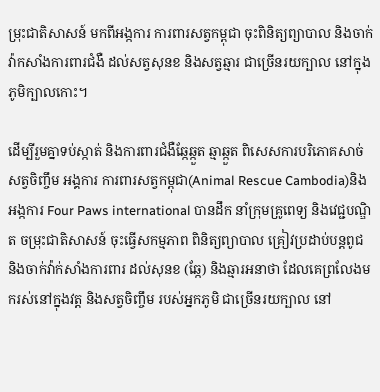ម្រុះជាតិសាសន៍ មកពីអង្កការ ការពារសត្វកម្ពុជា ចុះពិនិត្យព្យាបាល និងចាក់វ៉ាកសាំងការពារជំងឺ ដល់សត្វសុនខ និងសត្វឆ្មារ ជាច្រើនរយក្បាល នៅក្នុងភូមិក្បាលកោះ។

ដើម្បីរួមគ្នាទប់ស្កាត់ និងការពារជំងឺឆ្កែឆ្កួត ឆ្មាឆ្កួត ពិសេសការបរិភោគសាច់សត្វចិញ្ចឹម អង្គការ ការពារសត្វកម្ពុជា(Animal Rescue Cambodia)និងអង្កការ Four Paws international បានដឹក នាំក្រុមគ្រូពេទ្យ និងវេជ្ជបណ្ឌិត ចម្រុះជាតិសាសន៍ ចុះធ្វើសកម្មភាព ពិនិត្យព្យាបាល គ្រៀវប្រដាប់បន្តពូជ និងចាក់វ៉ាក់សាំងការពារ ដល់សុនខ (ឆ្កែ) និងឆ្មារអនាថា ដែលគេព្រលែងមករស់នៅក្នុងវត្ត និងសត្វចិញ្ចឹម របស់អ្នកភូមិ ជាច្រើនរយក្បាល នៅ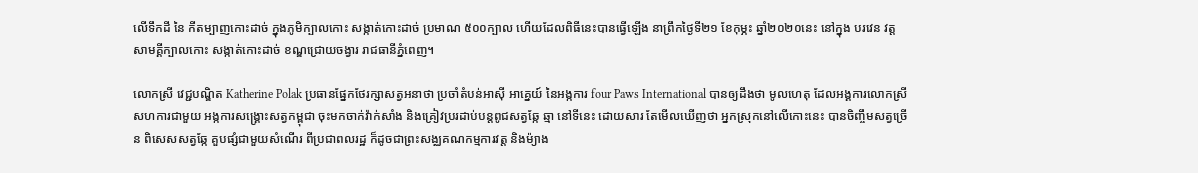លើទឹកដី នៃ កីតម្បាញកោះដាច់ ក្នុងភូមិក្បាលកោះ សង្កាត់កោះដាច់ ប្រមាណ ៥០០ក្បាល ហើយដែលពិធីនេះបានធ្វើឡើង នាព្រឹកថ្ងៃទី២១ ខែកុម្ភះ ឆ្នាំ២០២០នេះ នៅក្នុង បរវេន វត្តសាមគ្គីក្បាលកោះ សង្កាត់កោះដាច់ ខណ្ឌជ្រោយចង្វារ រាជធានីភ្នំពេញ។

លោកស្រី វេជ្ជបណ្ឌិត Katherine Polak ប្រធានផ្នែកថែរក្សាសត្វអនាថា ប្រចាំតំបន់អាស៊ី អាគ្នេយ៍ នៃអង្កការ four Paws International បានឲ្យដឹងថា មូលហេតុ ដែលអង្គការលោកស្រី សហការជាមួយ អង្កការសង្គ្រោះសត្វកម្ពុជា ចុះមកចាក់វ៉ាក់សាំង និងគ្រៀវប្ររដាប់បន្តពូជសត្វឆ្កែ ឆ្មា នៅទីនេះ ដោយសារ តែមើលឃើញថា អ្នកស្រុកនៅលើកោះនេះ បានចិញ្ចឹមសត្វច្រើន ពិសេសសត្វឆ្កែ គួបផ្សំជាមួយសំណើរ ពីប្រជាពលរដ្ឋ ក៏ដូចជាព្រះសង្ឈគណកម្មការវត្ត និងម៉្យាង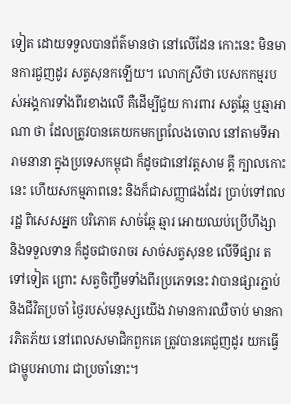ទៀត ដោយទទួលបានព័ត៌មានថា នៅលើដែន កោះនេះ មិនមានការជួញដូរ សត្វសុនកឡើយ។ លោកស្រីថា បេសកកម្មរបស់អង្គការទាំងពីរខាងលើ គឺដើម្បីជួយ ការពារ សត្វឆ្កែ ឬឆ្មាអាណា ថា ដែលត្រូវបានគេយកមកព្រលែងចោល នៅតាមទីអារាមនានា ក្នុងប្រទេសកម្ពុជា ក៏ដូចជានៅវត្តសាម គ្គី ក្បាលកោះនេះ ហើយសកម្មភាពនេះ និងក៏ជាសញ្ញាផងដែរ ប្រាប់ទៅពលរដ្ឋ ពិសេសអ្នក បរិភោគ សាច់ឆ្កែ ឆ្មារ អោយឈប់ប្រើហឹង្សា និងទទួលទាន ក៏ដូចជាចរាចរ សាច់សត្វសុនខ លើទីផ្សារ តទៅទៀត ព្រោះ សត្វចិញ្ចឹមទាំងពីរប្រភេទនេះ វាបានផ្សារភ្ជាប់ និងជីវិតប្រចាំ ថ្ងៃរបស់មនុស្សយើង វាមានការឈឺចាប់ មានការភិតភ័យ នៅពេលសមាជិកពួកគេ ត្រូវបានគេជួញដូរ យកធ្វើជាម្ហូបអាហារ ជាប្រចាំនោះ។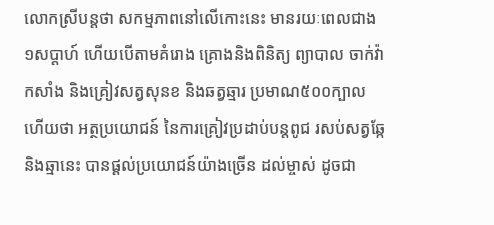លោកស្រីបន្តថា សកម្មភាពនៅលើកោះនេះ មានរយៈពេលជាង១សប្តាហ៍ ហើយបើតាមគំរោង គ្រោងនិងពិនិត្យ ព្យាបាល ចាក់វ៉ាកសាំង និងគ្រៀវសត្វសុនខ និងឆត្វឆ្មារ ប្រមាណ៥០០ក្បាល ហើយថា អត្ថប្រយោជន៍ នៃការគ្រៀវប្រដាប់បន្តពូជ រសប់សត្វឆ្កែ និងឆ្មានេះ បានផ្តល់ប្រយោជន៍យ៉ាងច្រើន ដល់ម្ចាស់ ដូចជា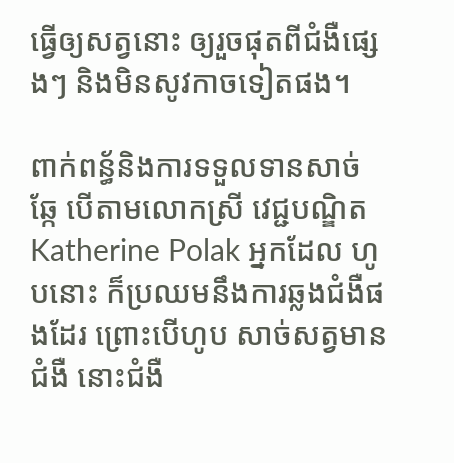ធ្វើឲ្យសត្វនោះ ឲ្យរួចផុតពីជំងឺផ្សេងៗ និងមិនសូវកាចទៀតផង។

ពាក់ពន្ធ័និងការទទួលទានសាច់ឆ្កែ បើតាមលោកស្រី វេជ្ជបណ្ឌិត Katherine Polak អ្នកដែល ហូបនោះ ក៏ប្រឈមនឹងការឆ្លងជំងឺផងដែរ ព្រោះបើហូប សាច់សត្វមានជំងឺ នោះជំងឺ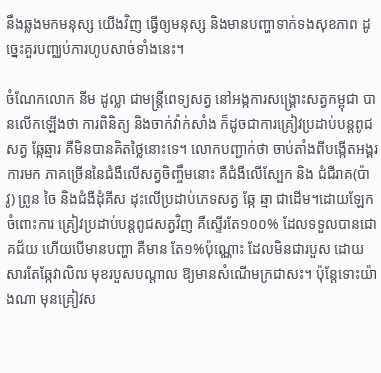នឹងឆ្លងមកមនុស្ស យើងវិញ ធ្វើឲ្យមនុស្ស និងមានបញ្ហាទាក់ទងសុខភាព ដូច្នេះគួរបញ្ឈប់ការហូបសាច់ទាំងនេះ។

ចំណែកលោក នីម ដូល្លា ជាមន្ត្រីពេទ្យសត្វ នៅអង្កការសង្គ្រោះសត្វកម្ពុជា បានលើកឡើងថា ការពិនិត្យ និងចាក់វ៉ាក់សាំង ក៏ដូចជាការគ្រៀវប្រដាប់បន្តពូជសត្វ ឆ្កែឆ្មារ គឺមិនបានគិតថ្លៃនោះទេ។ លោកបញ្ជាក់ថា ចាប់តាំងពីបង្កើតអង្គរការមក ភាគច្រើននៃជំងឺលើសត្វចិញ្ចឹមនោះ គឺជំងឺលើស្បែក និង ជំជឺរាគ(ប៉ាវូ) ព្រូន ចៃ និងជំងឺដុំគីស ដុះលើប្រដាប់ភេទសត្វ ឆ្កែ ឆ្មា ជាដើម។ដោយឡែក ចំពោះការ គ្រៀវប្រដាប់បន្តពូជសត្វវិញ គឺស្ទើរតែ១០០% ដែលទទួលបានជោគជ័យ ហើយបើមានបញ្ហា គឺមាន តែ១%ប៉ុណ្ណោះ ដែលមិនជារបួស ដោយសារតែឆ្កែវាលិឍ មុខរបួសបណ្តាល ឱ្យមានសំណើមក្រជាសះ។ ប៉ុន្តែទោះយ៉ាងណា មុនគ្រៀវស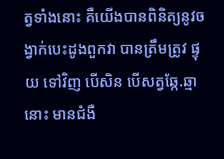ត្វទាំងនោះ គឺយើងបានពិនិត្យនូវចង្វាក់បេះដូងពួកវា បានត្រឹមត្រូវ ផ្ទុយ ទៅវិញ បើសិន បើសត្វឆ្កែ.ឆ្មានោះ មានជំងឺ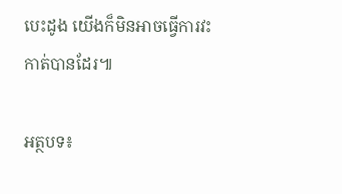បេះដូង យើងក៏មិនអាចធ្វើការវះកាត់បានដែរ៕

អត្ថបទ៖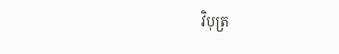វិបុត្រ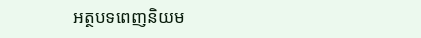អត្ថបទពេញនិយម